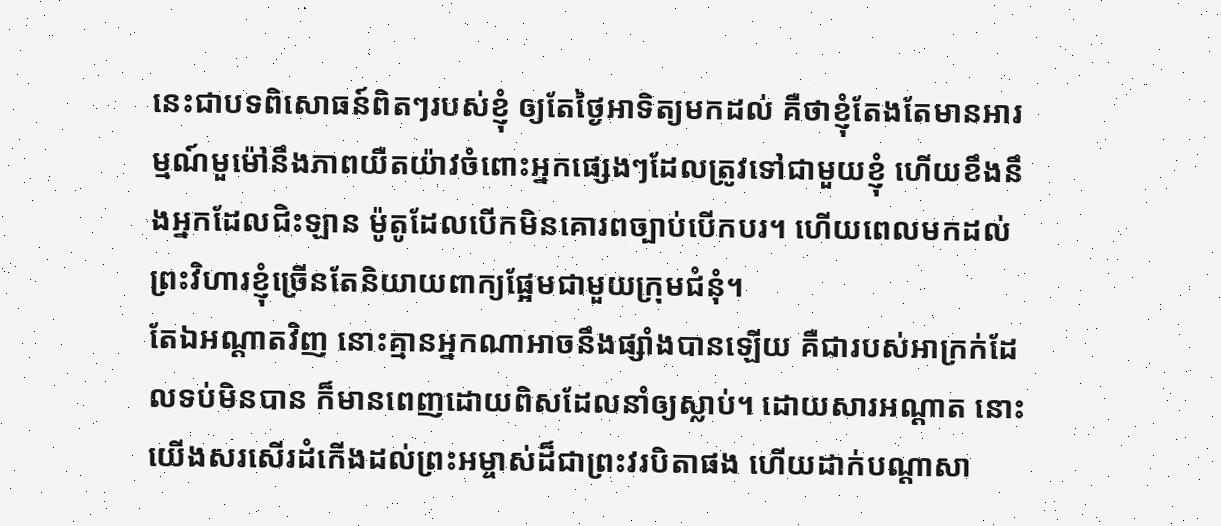នេះជាបទពិសោធន៍ពិតៗរបស់ខ្ញុំ ឲ្យតែថ្ងៃអាទិត្យមកដល់ គឺថាខ្ញុំតែងតែមានអារម្មណ៍មួម៉ៅនឹងភាពយឺតយ៉ាវចំពោះអ្នកផ្សេងៗដែលត្រូវទៅជាមួយខ្ញុំ ហើយខឹងនឹងអ្នកដែលជិះឡាន ម៉ូតូដែលបើកមិនគោរពច្បាប់បើកបរ។ ហើយពេលមកដល់ព្រះវិហារខ្ញុំច្រើនតែនិយាយពាក្យផ្អែមជាមួយក្រុមជំនុំ។
តែឯអណ្ដាតវិញ នោះគ្មានអ្នកណាអាចនឹងផ្សាំងបានឡើយ គឺជារបស់អាក្រក់ដែលទប់មិនបាន ក៏មានពេញដោយពិសដែលនាំឲ្យស្លាប់។ ដោយសារអណ្ដាត នោះយើងសរសើរដំកើងដល់ព្រះអម្ចាស់ដ៏ជាព្រះវរបិតាផង ហើយដាក់បណ្ដាសា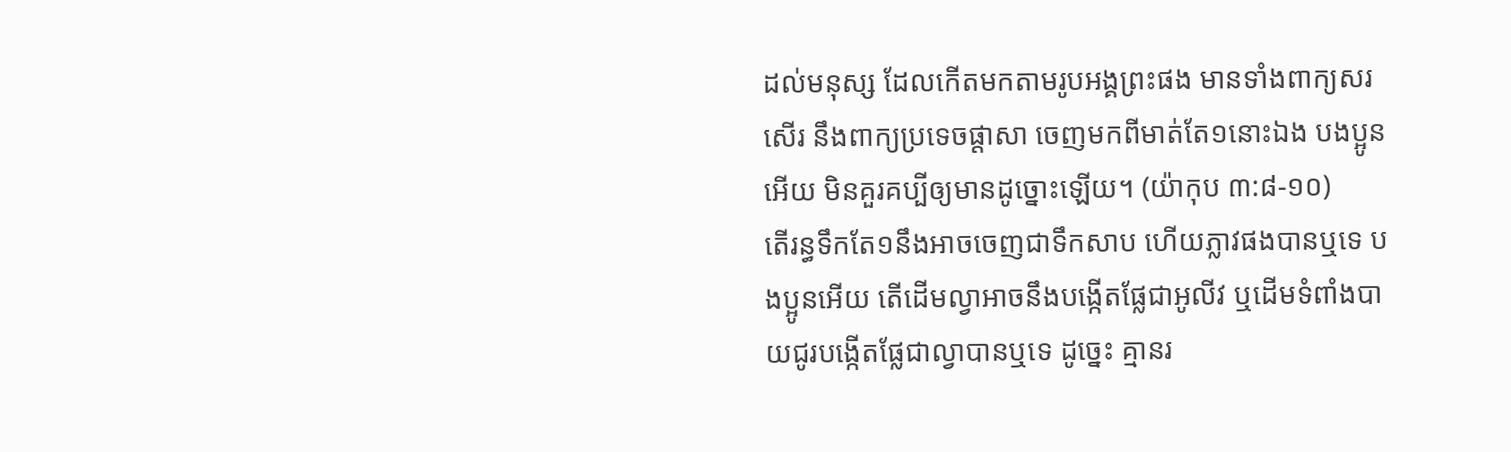ដល់មនុស្ស ដែលកើតមកតាមរូបអង្គព្រះផង មានទាំងពាក្យសរសើរ នឹងពាក្យប្រទេចផ្ដាសា ចេញមកពីមាត់តែ១នោះឯង បងប្អូនអើយ មិនគួរគប្បីឲ្យមានដូច្នោះឡើយ។ (យ៉ាកុប ៣:៨-១០)
តើរន្ធទឹកតែ១នឹងអាចចេញជាទឹកសាប ហើយភ្លាវផងបានឬទេ បងប្អូនអើយ តើដើមល្វាអាចនឹងបង្កើតផ្លែជាអូលីវ ឬដើមទំពាំងបាយជូរបង្កើតផ្លែជាល្វាបានឬទេ ដូច្នេះ គ្មានរ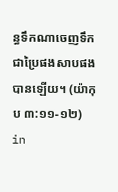ន្ធទឹកណាចេញទឹក ជាប្រៃផងសាបផងបានឡើយ។ (យ៉ាកុប ៣:១១-១២)
in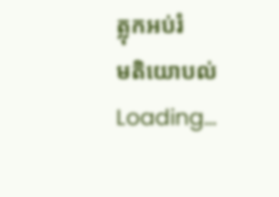ត្លុកអប់រំ
មតិយោបល់
Loading…